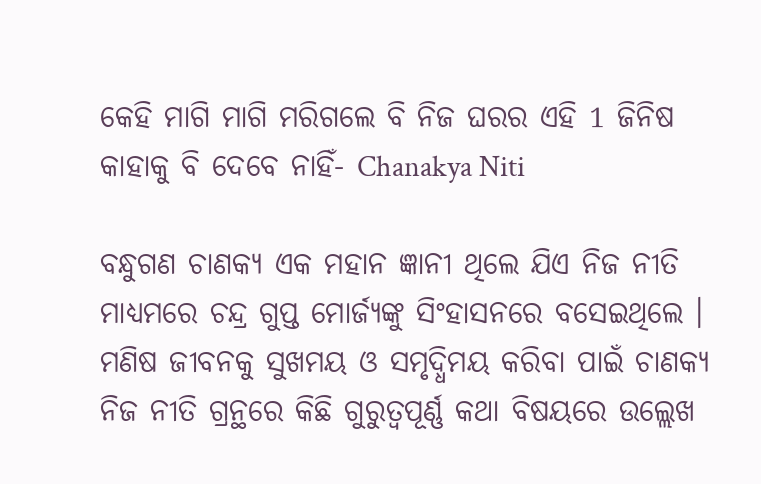କେହି ମାଗି ମାଗି ମରିଗଲେ ବି ନିଜ ଘରର ଏହି 1 ଜିନିଷ କାହାକୁ ବି ଦେବେ ନାହିଁ- Chanakya Niti

ବନ୍ଧୁଗଣ ଚାଣକ୍ୟ ଏକ ମହାନ ଜ୍ଞାନୀ ଥିଲେ ଯିଏ ନିଜ ନୀତି ମାଧ୍ୟମରେ ଚନ୍ଦ୍ର ଗୁପ୍ତ ମୋର୍ଜ୍ୟଙ୍କୁ ସିଂହାସନରେ ବସେଇଥିଲେ । ମଣିଷ ଜୀବନକୁ ସୁଖମୟ ଓ ସମୃଦ୍ଧିମୟ କରିବା ପାଇଁ ଚାଣକ୍ୟ ନିଜ ନୀତି ଗ୍ରନ୍ଥରେ କିଛି ଗୁରୁତ୍ଵପୂର୍ଣ୍ଣ କଥା ବିଷୟରେ ଉଲ୍ଲେଖ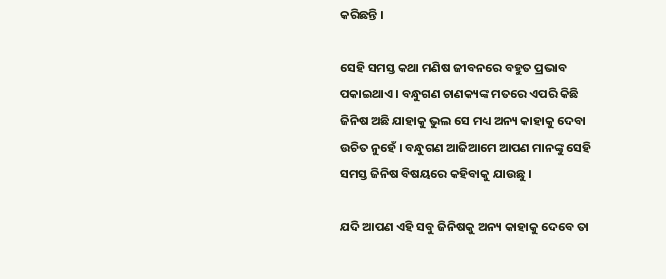କରିଛନ୍ତି ।

ସେହି ସମସ୍ତ କଥା ମଣିଷ ଜୀବନରେ ବହୁତ ପ୍ରଭାବ ପକାଇଥାଏ । ବନ୍ଧୁଗଣ ଚାଣକ୍ୟଙ୍କ ମତରେ ଏପରି କିଛି ଜିନିଷ ଅଛି ଯାହାକୁ ଭୁଲ ସେ ମଧ୍ୟ ଅନ୍ୟ କାହାକୁ ଦେବା ଉଚିତ ନୁହେଁ । ବନ୍ଧୁଗଣ ଆଜିଆମେ ଆପଣ ମାନଙ୍କୁ ସେହି ସମସ୍ତ ଜିନିଷ ବିଷୟରେ କହିବାକୁ ଯାଉଛୁ ।

ଯଦି ଆପଣ ଏହି ସବୁ ଜିନିଷକୁ ଅନ୍ୟ କାହାକୁ ଦେବେ ତା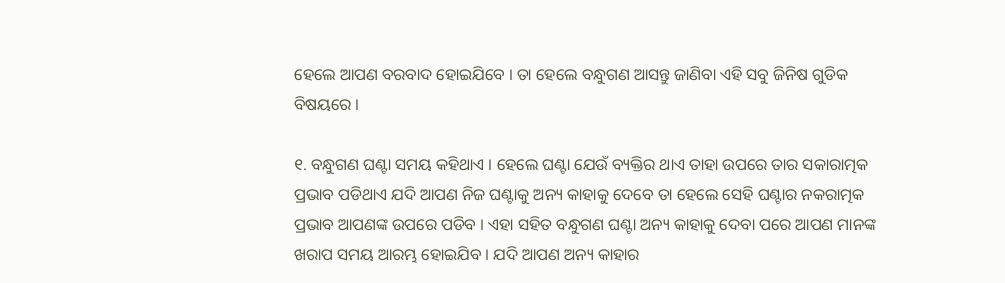ହେଲେ ଆପଣ ବରବାଦ ହୋଇଯିବେ । ତା ହେଲେ ବନ୍ଧୁଗଣ ଆସନ୍ତୁ ଜାଣିବା ଏହି ସବୁ ଜିନିଷ ଗୁଡିକ ବିଷୟରେ ।

୧. ବନ୍ଧୁଗଣ ଘଣ୍ଟା ସମୟ କହିଥାଏ । ହେଲେ ଘଣ୍ଟା ଯେଉଁ ବ୍ୟକ୍ତିର ଥାଏ ତାହା ଉପରେ ତାର ସକାରାତ୍ମକ ପ୍ରଭାବ ପଡିଥାଏ ଯଦି ଆପଣ ନିଜ ଘଣ୍ଟାକୁ ଅନ୍ୟ କାହାକୁ ଦେବେ ତା ହେଲେ ସେହି ଘଣ୍ଟାର ନକରାତ୍ମକ ପ୍ରଭାବ ଆପଣଙ୍କ ଉପରେ ପଡିବ । ଏହା ସହିତ ବନ୍ଧୁଗଣ ଘଣ୍ଟା ଅନ୍ୟ କାହାକୁ ଦେବା ପରେ ଆପଣ ମାନଙ୍କ ଖରାପ ସମୟ ଆରମ୍ଭ ହୋଇଯିବ । ଯଦି ଆପଣ ଅନ୍ୟ କାହାର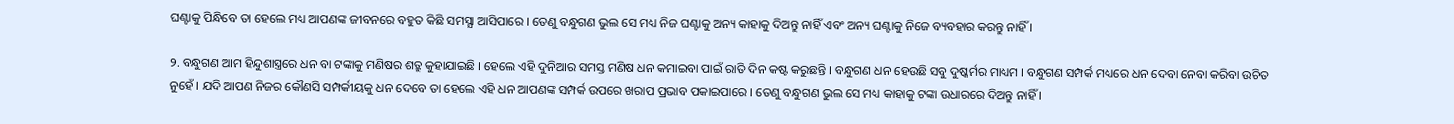ଘଣ୍ଟାକୁ ପିନ୍ଧିବେ ତା ହେଲେ ମଧ୍ୟ ଆପଣଙ୍କ ଜୀବନରେ ବହୁତ କିଛି ସମସ୍ଯା ଆସିପାରେ । ତେଣୁ ବନ୍ଧୁଗଣ ଭୁଲ ସେ ମଧ୍ୟ ନିଜ ଘଣ୍ଟାକୁ ଅନ୍ୟ କାହାକୁ ଦିଅନ୍ତୁ ନାହିଁ ଏବଂ ଅନ୍ୟ ଘଣ୍ଟାକୁ ନିଜେ ବ୍ୟବହାର କରନ୍ତୁ ନାହିଁ ।

୨. ବନ୍ଧୁଗଣ ଆମ ହିନ୍ଦୁଶାସ୍ତ୍ରରେ ଧନ ବା ଟଙ୍କାକୁ ମଣିଷର ଶତ୍ରୁ କୁହାଯାଇଛି । ହେଲେ ଏହି ଦୁନିଆର ସମସ୍ତ ମଣିଷ ଧନ କମାଇବା ପାଇଁ ରାତି ଦିନ କଷ୍ଟ କରୁଛନ୍ତି । ବନ୍ଧୁଗଣ ଧନ ହେଉଛି ସବୁ ଦୁଷ୍କର୍ମର ମାଧ୍ୟମ । ବନ୍ଧୁଗଣ ସମ୍ପର୍କ ମଧ୍ୟରେ ଧନ ଦେବା ନେବା କରିବା ଉଚିତ ନୁହେଁ । ଯଦି ଆପଣ ନିଜର କୌଣସି ସମ୍ପର୍କୀୟକୁ ଧନ ଦେବେ ତା ହେଲେ ଏହି ଧନ ଆପଣଙ୍କ ସମ୍ପର୍କ ଉପରେ ଖରାପ ପ୍ରଭାବ ପକାଇପାରେ । ତେଣୁ ବନ୍ଧୁଗଣ ଭୁଲ ସେ ମଧ୍ୟ କାହାକୁ ଟଙ୍କା ଉଧାରରେ ଦିଅନ୍ତୁ ନାହିଁ ।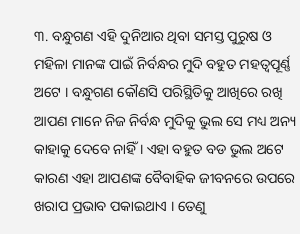୩. ବନ୍ଧୁଗଣ ଏହି ଦୁନିଆର ଥିବା ସମସ୍ତ ପୁରୁଷ ଓ ମହିଳା ମାନଙ୍କ ପାଇଁ ନିର୍ବନ୍ଧର ମୁଦି ବହୁତ ମହତ୍ବପୂର୍ଣ୍ଣ ଅଟେ । ବନ୍ଧୁଗଣ କୌଣସି ପରିସ୍ଥିତିକୁ ଆଖିରେ ରଖି ଆପଣ ମାନେ ନିଜ ନିର୍ବନ୍ଧ ମୁଦିକୁ ଭୁଲ ସେ ମଧ୍ୟ ଅନ୍ୟ କାହାକୁ ଦେବେ ନାହିଁ । ଏହା ବହୁତ ବଡ ଭୁଲ ଅଟେ କାରଣ ଏହା ଆପଣଙ୍କ ବୈବାହିକ ଜୀବନରେ ଉପରେ ଖରାପ ପ୍ରଭାବ ପକାଇଥାଏ । ତେଣୁ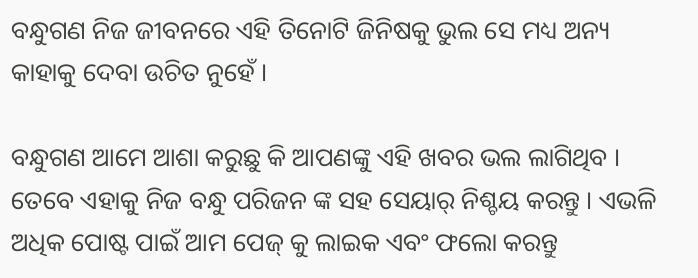ବନ୍ଧୁଗଣ ନିଜ ଜୀବନରେ ଏହି ତିନୋଟି ଜିନିଷକୁ ଭୁଲ ସେ ମଧ୍ୟ ଅନ୍ୟ କାହାକୁ ଦେବା ଉଚିତ ନୁହେଁ ।

ବନ୍ଧୁଗଣ ଆମେ ଆଶା କରୁଛୁ କି ଆପଣଙ୍କୁ ଏହି ଖବର ଭଲ ଲାଗିଥିବ । ତେବେ ଏହାକୁ ନିଜ ବନ୍ଧୁ ପରିଜନ ଙ୍କ ସହ ସେୟାର୍ ନିଶ୍ଚୟ କରନ୍ତୁ । ଏଭଳି ଅଧିକ ପୋଷ୍ଟ ପାଇଁ ଆମ ପେଜ୍ କୁ ଲାଇକ ଏବଂ ଫଲୋ କରନ୍ତୁ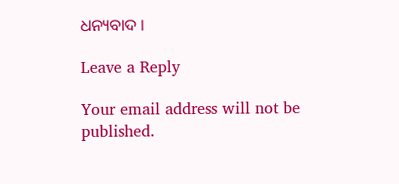ଧନ୍ୟବାଦ ।

Leave a Reply

Your email address will not be published.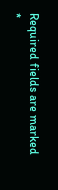Required fields are marked *